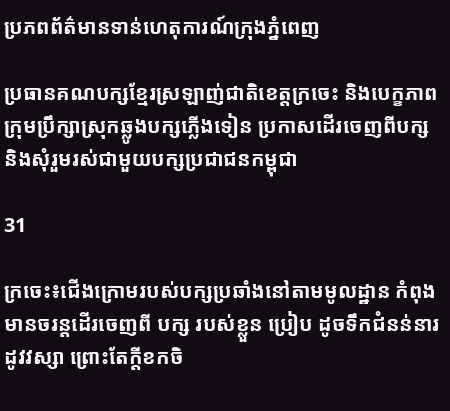ប្រភពព័ត៌មានទាន់ហេតុការណ៍ក្រុងភ្នំពេញ

ប្រធានគណបក្សខ្មែរស្រឡាញ់ជាតិខេត្តក្រចេះ និងបេក្ខភាពក្រុមប្រឹក្សាស្រុកឆ្លូងបក្សភ្លើងទៀន ប្រកាសដើរចេញពីបក្ស និងសុំរួមរស់ជាមួយបក្សប្រជាជនកម្ពុជា

31

ក្រចេះ៖ជើងក្រោមរបស់បក្សប្រឆាំងនៅតាមមូលដ្ឋាន កំពុងមានចរន្តដើរចេញពី បក្ស របស់ខ្លួន ប្រៀប ដូចទឹកជំនន់នារដូវវស្សា ព្រោះតែក្តីខកចិ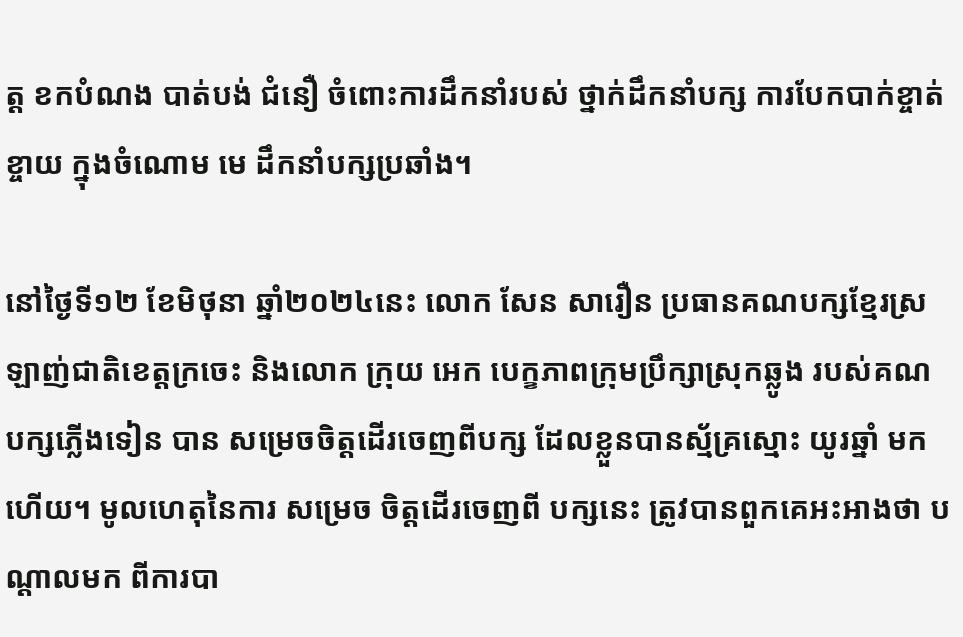ត្ត ខកបំណង បាត់បង់ ជំនឿ ចំពោះការដឹកនាំរបស់ ថ្នាក់ដឹកនាំបក្ស ការបែកបាក់ខ្ចាត់ខ្ចាយ ក្នុងចំណោម មេ ដឹកនាំបក្សប្រឆាំង។

នៅថ្ងៃទី១២ ខែមិថុនា ឆ្នាំ២០២៤នេះ លោក សែន សារឿន ប្រធានគណបក្សខ្មែរស្រឡាញ់ជាតិខេត្តក្រចេះ និងលោក ក្រុយ អេក បេក្ខភាពក្រុមប្រឹក្សាស្រុកឆ្លូង របស់គណបក្សភ្លើងទៀន បាន សម្រេចចិត្តដើរចេញពីបក្ស ដែលខ្លួនបានស្ម័គ្រស្មោះ យូរឆ្នាំ មកហើយ។ មូលហេតុនៃការ សម្រេច ចិត្តដើរចេញពី បក្សនេះ ត្រូវបានពួកគេអះអាងថា បណ្តាលមក ពីការបា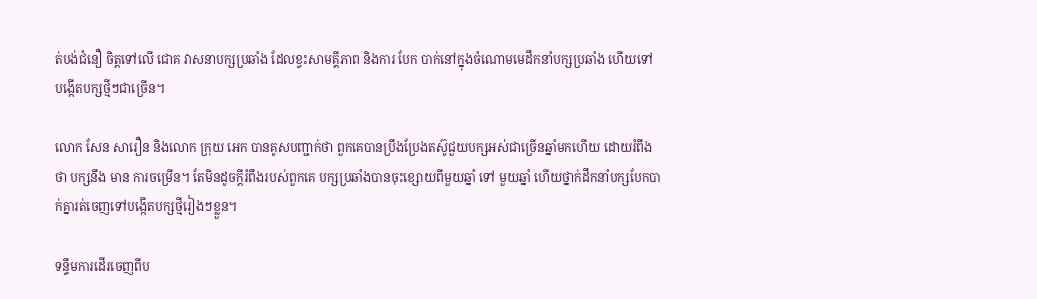ត់បង់ជំនឿ ចិត្តទៅលើ ជោគ វាសនាបក្សប្រឆាំង ដែលខ្វះសាមគ្គីភាព និងការ បែក បាក់នៅក្នុងចំណោមមេដឹកនាំបក្សប្រឆាំង ហើយទៅបង្កើតបក្សថ្មីៗជាច្រើន។

លោក សែន សារឿន និងលោក ក្រុយ អេក បានគូសបញ្ជាក់ថា ពួកគេបានប្រឹងប្រែងតស៊ូជួយបក្សអស់ជាច្រើនឆ្នាំមកហើយ ដោយរំពឹង ថា បក្សនឹង មាន ការចម្រើន។ តែមិនដូចក្តីរំពឹងរបស់ពួកគេ បក្សប្រឆាំងបានចុះខ្សោយពីមួយឆ្នាំ ទៅ មួយឆ្នាំ ហើយថ្នាក់ដឹកនាំបក្សបែកបាក់គ្នារត់ចេញទៅបង្កើតបក្សថ្មីរៀងៗខ្លួន។

ទន្ទឹមការដើរចេញពីប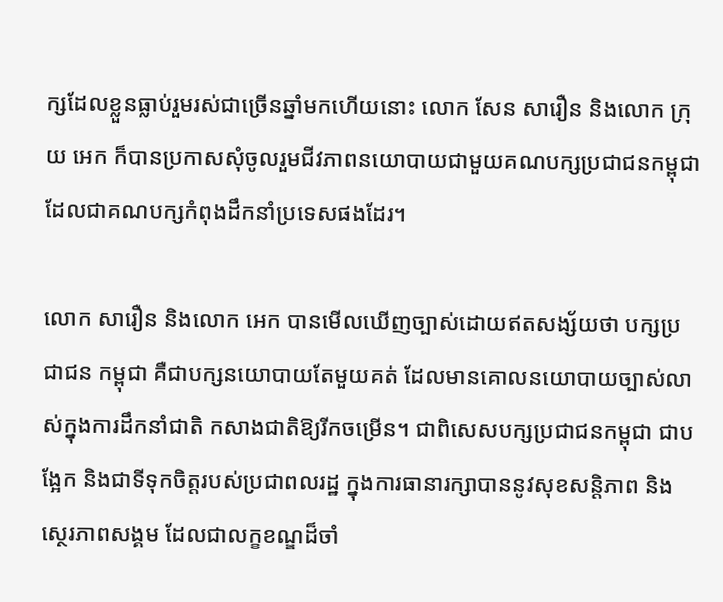ក្សដែលខ្លួនធ្លាប់រួមរស់ជាច្រើនឆ្នាំមកហើយនោះ លោក សែន សារឿន និងលោក ក្រុយ អេក ក៏បានប្រកាសសុំចូលរួមជីវភាពនយោបាយជាមួយគណបក្សប្រជាជនកម្ពុជា ដែលជាគណបក្សកំពុងដឹកនាំប្រទេសផងដែរ។

លោក សារឿន និងលោក អេក បានមើលឃើញច្បាស់ដោយឥតសង្ស័យថា បក្សប្រជាជន កម្ពុជា គឺជាបក្សនយោបាយតែមួយគត់ ដែលមានគោលនយោបាយច្បាស់លាស់ក្នុងការដឹកនាំជាតិ កសាងជាតិឱ្យរីកចម្រើន។ ជាពិសេសបក្សប្រជាជនកម្ពុជា ជាបង្អែក និងជាទីទុកចិត្តរបស់ប្រជាពលរដ្ឋ ក្នុងការធានារក្សាបាននូវសុខសន្តិភាព និងស្ថេរភាពសង្គម ដែលជាលក្ខខណ្ឌដ៏ចាំ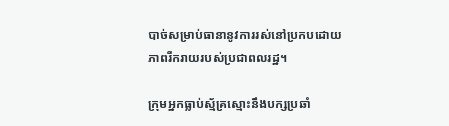បាច់សម្រាប់ធានានូវការរស់នៅប្រកបដោយភាពរីករាយរបស់ប្រជាពលរដ្ឋ។

ក្រុមអ្នកធ្លាប់ស្ម័គ្រស្មោះនឹងបក្សប្រឆាំ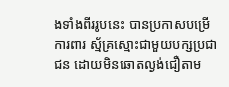ងទាំងពីររូបនេះ បានប្រកាសបម្រើ ការពារ ស្ម័គ្រស្មោះជាមួយបក្សប្រជាជន ដោយមិនឆោតល្ងង់ជឿតាម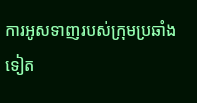ការអូសទាញរបស់ក្រុមប្រឆាំងទៀត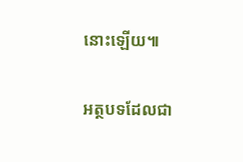នោះឡើយ៕

អត្ថបទដែលជា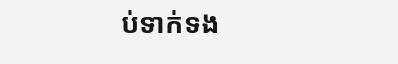ប់ទាក់ទង